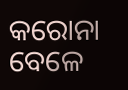କରୋନା ବେଳେ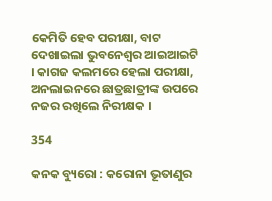କେମିତି ହେବ ପରୀକ୍ଷା, ବାଟ ଦେଖାଇଲା ଭୁବନେଶ୍ୱର ଆଇଆଇଟି । କାଗଜ କଲମରେ ହେଲା ପରୀକ୍ଷା, ଅନଲାଇନରେ ଛାତ୍ରଛାତ୍ରୀଙ୍କ ଉପରେ ନଜର ରଖିଲେ ନିରୀକ୍ଷକ ।

354

କନକ ବ୍ୟୁରୋ : କରୋନା ଭୂତାଣୁର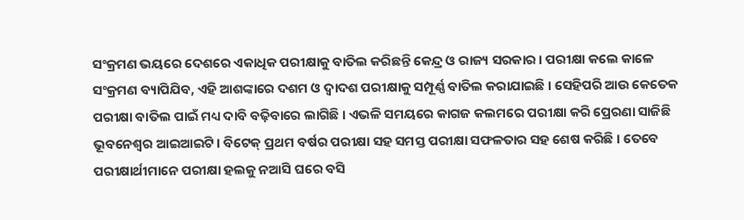ସଂକ୍ରମଣ ଭୟରେ ଦେଶରେ ଏକାଧିକ ପରୀକ୍ଷାକୁ ବାତିଲ କରିଛନ୍ତି କେନ୍ଦ୍ର ଓ ରାଜ୍ୟ ସରକାର । ପରୀକ୍ଷା କଲେ କାଳେ ସଂକ୍ରମଣ ବ୍ୟାପିଯିବ, ଏହି ଆଶଙ୍କାରେ ଦଶମ ଓ ଦ୍ୱାଦଶ ପରୀକ୍ଷାକୁ ସମ୍ପୂର୍ଣ୍ଣ ବାତିଲ କରାଯାଇଛି । ସେହିପରି ଆଉ କେତେକ ପରୀକ୍ଷା ବାତିଲ ପାଇଁ ମଧ୍ୟ ଦାବି ବଢ଼ିବାରେ ଲାଗିଛି । ଏଭଳି ସମୟରେ କାଗଜ କଲମରେ ପରୀକ୍ଷା କରି ପ୍ରେରଣା ସାଜିଛି ଭୂବନେଶ୍ୱର ଆଇଆଇଟି । ବିଟେକ୍ ପ୍ରଥମ ବର୍ଷର ପରୀକ୍ଷା ସହ ସମସ୍ତ ପରୀକ୍ଷା ସଫଳତାର ସହ ଶେଷ କରିଛି । ତେବେ ପରୀକ୍ଷାର୍ଥୀମାନେ ପରୀକ୍ଷା ହଲକୁ ନଆସି ଘରେ ବସି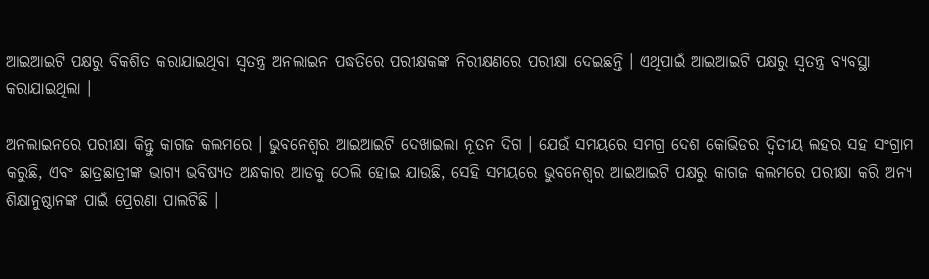ଆଇଆଇଟି ପକ୍ଷରୁ ବିକଶିତ କରାଯାଇଥିବା ସ୍ୱତନ୍ତ୍ର ଅନଲାଇନ ପଦ୍ଧତିରେ ପରୀକ୍ଷକଙ୍କ ନିରୀକ୍ଷଣରେ ପରୀକ୍ଷା ଦେଇଛନ୍ତି । ଏଥିପାଇଁ ଆଇଆଇଟି ପକ୍ଷରୁ ସ୍ୱତନ୍ତ୍ର ବ୍ୟବସ୍ଥା କରାଯାଇଥିଲା ।

ଅନଲାଇନରେ ପରୀକ୍ଷା କିନ୍ତୁ କାଗଜ କଲମରେ । ଭୁବନେଶ୍ୱର ଆଇଆଇଟି ଦେଖାଇଲା ନୂତନ ଦିଗ । ଯେଉଁ ସମୟରେ ସମଗ୍ର ଦେଶ କୋଭିଡର ଦ୍ଵିତୀୟ ଲହର ସହ ସଂଗ୍ରାମ କରୁଛି, ଏବଂ ଛାତ୍ରଛାତ୍ରୀଙ୍କ ଭାଗ୍ୟ ଭବିଷ୍ୟତ ଅନ୍ଧକାର ଆଡକୁ ଠେଲି ହୋଇ ଯାଉଛି, ସେହି ସମୟରେ ଭୁବନେଶ୍ୱର ଆଇଆଇଟି ପକ୍ଷରୁ କାଗଜ କଲମରେ ପରୀକ୍ଷା କରି ଅନ୍ୟ ଶିକ୍ଷାନୁଷ୍ଠାନଙ୍କ ପାଇଁ ପ୍ରେରଣା ପାଲଟିଛି ।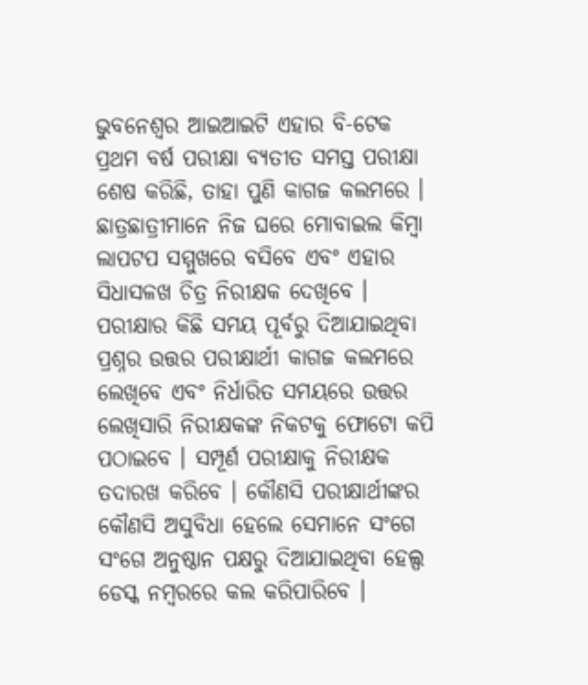ଭୁବନେଶ୍ୱର ଆଇଆଇଟି ଏହାର ବି-ଟେକ ପ୍ରଥମ ବର୍ଷ ପରୀକ୍ଷା ବ୍ୟତୀତ ସମସ୍ତ ପରୀକ୍ଷା ଶେଷ କରିଛି, ତାହା ପୁଣି କାଗଜ କଲମରେ । ଛାତ୍ରଛାତ୍ରୀମାନେ ନିଜ ଘରେ ମୋବାଇଲ କିମ୍ବା ଲାପଟପ ସମ୍ମୁଖରେ ବସିବେ ଏବଂ ଏହାର ସିଧାସଳଖ ଚିତ୍ର ନିରୀକ୍ଷକ ଦେଖିବେ । ପରୀକ୍ଷାର କିଛି ସମୟ ପୂର୍ବରୁ ଦିଆଯାଇଥିବା ପ୍ରଶ୍ନର ଉତ୍ତର ପରୀକ୍ଷାର୍ଥୀ କାଗଜ କଲମରେ ଲେଖିବେ ଏବଂ ନିର୍ଧାରିତ ସମୟରେ ଉତ୍ତର ଲେଖିସାରି ନିରୀକ୍ଷକଙ୍କ ନିକଟକୁ ଫୋଟୋ କପି ପଠାଇବେ । ସମ୍ପୂର୍ଣ ପରୀକ୍ଷାକୁ ନିରୀକ୍ଷକ ତଦାରଖ କରିବେ । କୌଣସି ପରୀକ୍ଷାର୍ଥୀଙ୍କର କୌଣସି ଅସୁବିଧା ହେଲେ ସେମାନେ ସଂଗେ ସଂଗେ ଅନୁଷ୍ଠାନ ପକ୍ଷରୁ ଦିଆଯାଇଥିବା ହେଲ୍ପ ଡେସ୍କ ନମ୍ବରରେ କଲ କରିପାରିବେ ।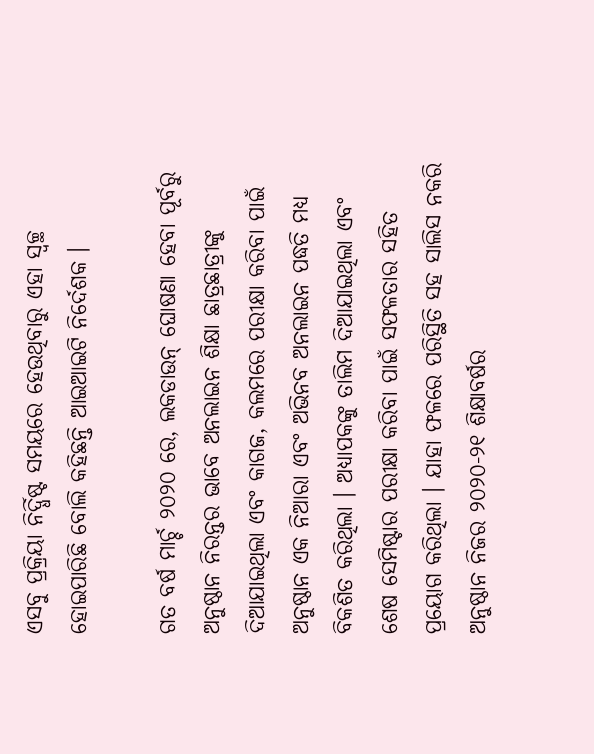ଏସବୁ ପ୍ରକ୍ରିୟା ନିର୍ଦ୍ଧିଷ୍ଟ ସମୟରେ ହେଉଥିବାରୁ ଏହା ସ୍ୱଚ୍ଛ ହୋଇପାରିଛି ବୋଲି କହିଛନ୍ତି ଆଇଆଇଟି ନିର୍ଦେଶକ ।

ଗତ ବର୍ଷ ମାର୍ଚ୍ଚ ୨୦୨୦ ରେ, ଲକଡାଉନ୍ ଘୋଷଣା ହେବା ପୂର୍ବରୁ ଅନୁଷ୍ଠାନ ନିରନ୍ତର ଭାବେ ଅନଲାଇନ ଶିକ୍ଷା ଛାତ୍ରଛାତ୍ରୀଙ୍କୁ ଦିଆଯାଇଥିଲା ଏବଂ କାଗଜ, କଲମରେ ପରୀକ୍ଷା କରିବା ପାଇଁ ଅନୁଷ୍ଠାନ ଏକ ନିଆରା ଏବଂ ଅଭିନବ ଅନଲାଇନ ପଦ୍ଧତି ମଧ୍ୟ ବିକଶିତ କରିଥିଲା । ଅଧ୍ୟାପକଙ୍କୁ ତାଲିମ ଦିଆଯାଇଥିଲା ଏବଂ ଶେଷ ସେମିଷ୍ଟାର ପରୀକ୍ଷା କରିବା ପାଇଁ ସଫଳତାର ସହିତ ପ୍ରୟୋଗ କରିଥିଲା । ଯାହା ଫଳରେ ପରିସ୍ଥିତି ସହ ସାଲିସ ନକରି ଅନୁଷ୍ଠାନ ନିଜର ୨୦୨୦-୨୧ ଶିକ୍ଷାବର୍ଷର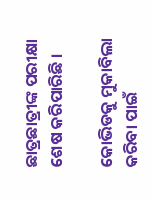ଛାତ୍ରଛାତ୍ରୀଙ୍କ ପରୀକ୍ଷା ଶେଷ କରିପାରିଛି ।

କୋଭିଡକୁ ମୁକାବିଲା କରିବା ପାଇଁ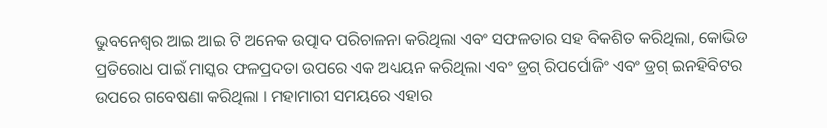ଭୁବନେଶ୍ୱର ଆଇ ଆଇ ଟି ଅନେକ ଉତ୍ପାଦ ପରିଚାଳନା କରିଥିଲା ଏବଂ ସଫଳତାର ସହ ବିକଶିତ କରିଥିଲା, କୋଭିଡ ପ୍ରତିରୋଧ ପାଇଁ ମାସ୍କର ଫଳପ୍ରଦତା ଉପରେ ଏକ ଅଧ୍ୟୟନ କରିଥିଲା ଏବଂ ଡ୍ରଗ୍ ରିପର୍ପୋଜିଂ ଏବଂ ଡ୍ରଗ୍ ଇନହିବିଟର ଉପରେ ଗବେଷଣା କରିଥିଲା । ମହାମାରୀ ସମୟରେ ଏହାର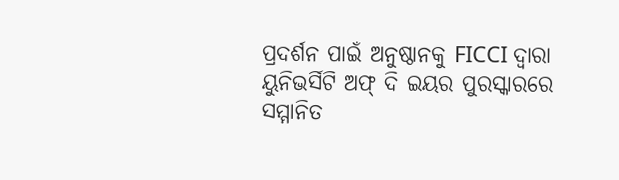ପ୍ରଦର୍ଶନ ପାଇଁ ଅନୁଷ୍ଠାନକୁ FICCI ଦ୍ୱାରା ୟୁନିଭର୍ସିଟି ଅଫ୍ ଦି ଇୟର ପୁରସ୍କାରରେ ସମ୍ମାନିତ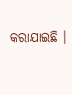କରାଯାଇଛି ।